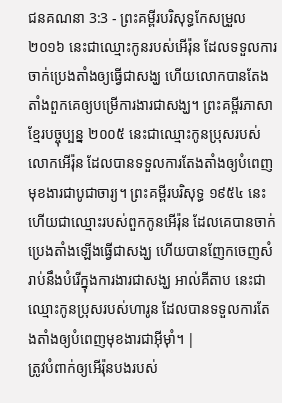ជនគណនា 3:3 - ព្រះគម្ពីរបរិសុទ្ធកែសម្រួល ២០១៦ នេះជាឈ្មោះកូនរបស់អើរ៉ុន ដែលទទួលការចាក់ប្រេងតាំងឲ្យធ្វើជាសង្ឃ ហើយលោកបានតែងតាំងពួកគេឲ្យបម្រើការងារជាសង្ឃ។ ព្រះគម្ពីរភាសាខ្មែរបច្ចុប្បន្ន ២០០៥ នេះជាឈ្មោះកូនប្រុសរបស់លោកអើរ៉ុន ដែលបានទទួលការតែងតាំងឲ្យបំពេញមុខងារជាបូជាចារ្យ។ ព្រះគម្ពីរបរិសុទ្ធ ១៩៥៤ នេះហើយជាឈ្មោះរបស់ពួកកូនអើរ៉ុន ដែលគេបានចាក់ប្រេងតាំងឡើងធ្វើជាសង្ឃ ហើយបានញែកចេញសំរាប់នឹងបំរើក្នុងការងារជាសង្ឃ អាល់គីតាប នេះជាឈ្មោះកូនប្រុសរបស់ហារូន ដែលបានទទួលការតែងតាំងឲ្យបំពេញមុខងារជាអ៊ីមុាំ។ |
ត្រូវបំពាក់ឲ្យអើរ៉ុនបងរបស់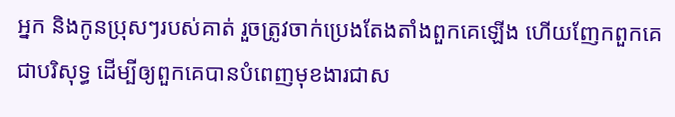អ្នក និងកូនប្រុសៗរបស់គាត់ រួចត្រូវចាក់ប្រេងតែងតាំងពួកគេឡើង ហើយញែកពួកគេជាបរិសុទ្ធ ដើម្បីឲ្យពួកគេបានបំពេញមុខងារជាស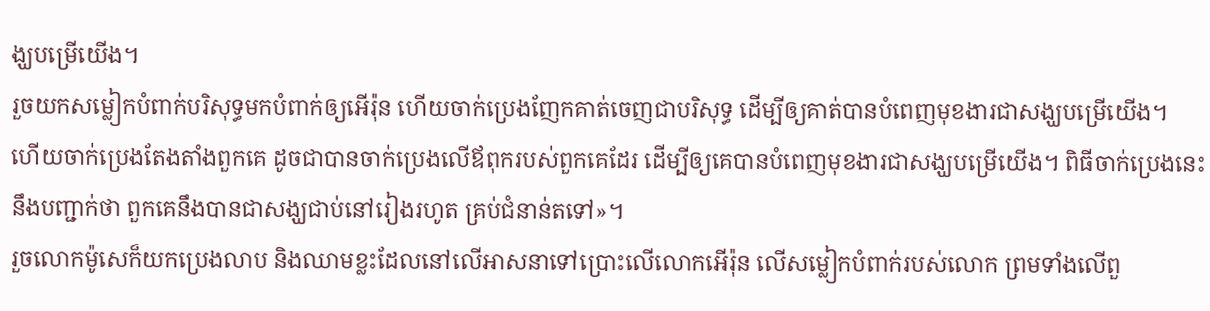ង្ឃបម្រើយើង។
រួចយកសម្លៀកបំពាក់បរិសុទ្ធមកបំពាក់ឲ្យអើរ៉ុន ហើយចាក់ប្រេងញែកគាត់ចេញជាបរិសុទ្ធ ដើម្បីឲ្យគាត់បានបំពេញមុខងារជាសង្ឃបម្រើយើង។
ហើយចាក់ប្រេងតែងតាំងពួកគេ ដូចជាបានចាក់ប្រេងលើឪពុករបស់ពួកគេដែរ ដើម្បីឲ្យគេបានបំពេញមុខងារជាសង្ឃបម្រើយើង។ ពិធីចាក់ប្រេងនេះនឹងបញ្ជាក់ថា ពួកគេនឹងបានជាសង្ឃជាប់នៅរៀងរហូត គ្រប់ជំនាន់តទៅ»។
រួចលោកម៉ូសេក៏យកប្រេងលាប និងឈាមខ្លះដែលនៅលើអាសនាទៅប្រោះលើលោកអើរ៉ុន លើសម្លៀកបំពាក់របស់លោក ព្រមទាំងលើពួ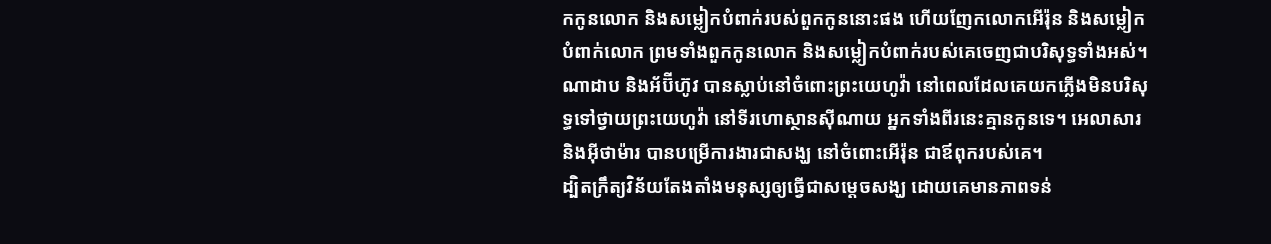កកូនលោក និងសម្លៀកបំពាក់របស់ពួកកូននោះផង ហើយញែកលោកអើរ៉ុន និងសម្លៀកបំពាក់លោក ព្រមទាំងពួកកូនលោក និងសម្លៀកបំពាក់របស់គេចេញជាបរិសុទ្ធទាំងអស់។
ណាដាប និងអ័ប៊ីហ៊ូវ បានស្លាប់នៅចំពោះព្រះយេហូវ៉ា នៅពេលដែលគេយកភ្លើងមិនបរិសុទ្ធទៅថ្វាយព្រះយេហូវ៉ា នៅទីរហោស្ថានស៊ីណាយ អ្នកទាំងពីរនេះគ្មានកូនទេ។ អេលាសារ និងអ៊ីថាម៉ារ បានបម្រើការងារជាសង្ឃ នៅចំពោះអើរ៉ុន ជាឪពុករបស់គេ។
ដ្បិតក្រឹត្យវិន័យតែងតាំងមនុស្សឲ្យធ្វើជាសម្តេចសង្ឃ ដោយគេមានភាពទន់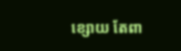ខ្សោយ តែពា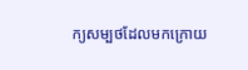ក្យសម្បថដែលមកក្រោយ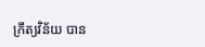ក្រឹត្យវិន័យ បាន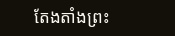តែងតាំងព្រះ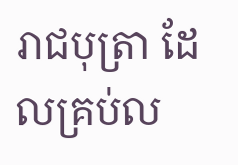រាជបុត្រា ដែលគ្រប់ល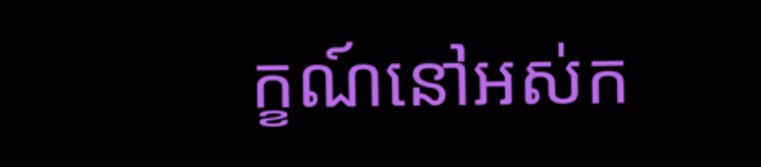ក្ខណ៍នៅអស់ក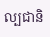ល្បជានិ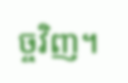ច្ចវិញ។